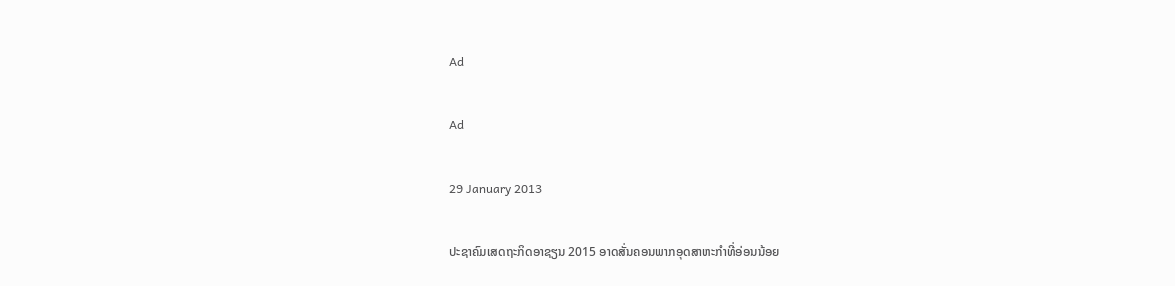Ad

Ad

29 January 2013

ປະຊາຄົມເສດຖະກິດອາຊຽນ 2015 ອາດສັ່ນຄອນພາກອຸດສາຫະກຳທີ່ອ່ອນນ້ອຍ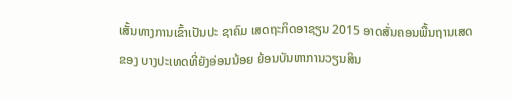ເສັ້ນທາງການເຂົ້າເປັນປະ ຊາຄົມ ເສດຖະກິດອາຊຽນ 2015 ອາດສັ່ນຄອນພື້ນຖານເສດຂອງ ບາງປະເທດທີ່ຍັງອ່ອນນ້ອຍ ຍ້ອນບັນຫາການວຽນສິນ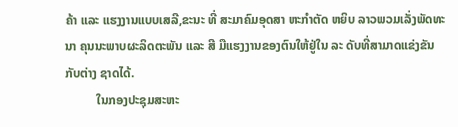ຄ້າ ແລະ ແຮງງານແບບເສລີ,ຂະນະ ທີ່ ສະມາຄົມອຸດສາ ຫະກຳຕັດ ຫຍິບ ລາວພວມເລັ່ງພັດທະນາ ຄຸນນະພາບຜະລິດຕະພັນ ແລະ ສີ ມືແຮງງານຂອງຕົນໃຫ້ຢູ່ໃນ ລະ ດັບທີ່ສາມາດແຂ່ງຂັນກັບຕ່າງ ຊາດໄດ້.
          ໃນກອງປະຊຸມສະຫະ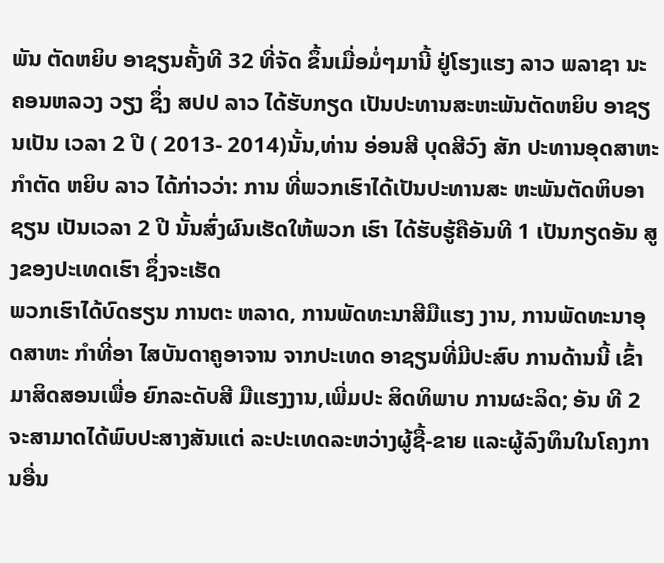ພັນ ຕັດຫຍິບ ອາຊຽນຄັ້ງທີ 32 ທີ່ຈັດ ຂຶ້ນເມື່ອມໍ່ໆມານີ້ ຢູ່ໂຮງແຮງ ລາວ ພລາຊາ ນະຄອນຫລວງ ວຽງ ຊຶ່ງ ສປປ ລາວ ໄດ້ຮັບກຽດ ເປັນປະທານສະຫະພັນຕັດຫຍິບ ອາຊຽນເປັນ ເວລາ 2 ປີ ( 2013- 2014)ນັ້ນ,ທ່ານ ອ່ອນສີ ບຸດສີວົງ ສັກ ປະທານອຸດສາຫະກຳຕັດ ຫຍິບ ລາວ ໄດ້ກ່າວວ່າ: ການ ທີ່ພວກເຮົາໄດ້ເປັນປະທານສະ ຫະພັນຕັດຫິບອາຊຽນ ເປັນເວລາ 2 ປີ ນັ້ນສົ່ງຜົນເຮັດໃຫ້ພວກ ເຮົາ ໄດ້ຮັບຮູ້ຄືອັນທີ 1 ເປັນກຽດອັນ ສູງຂອງປະເທດເຮົາ ຊຶ່ງຈະເຮັດ
ພວກເຮົາໄດ້ບົດຮຽນ ການຕະ ຫລາດ, ການພັດທະນາສີມືແຮງ ງານ, ການພັດທະນາອຸດສາຫະ ກຳທີ່ອາ ໄສບັນດາຄູອາຈານ ຈາກປະເທດ ອາຊຽນທີ່ມີປະສົບ ການດ້ານນີ້ ເຂົ້າມາສິດສອນເພື່ອ ຍົກລະດັບສີ ມືແຮງງານ,ເພີ່ມປະ ສິດທິພາບ ການຜະລິດ; ອັນ ທີ 2 ຈະສາມາດໄດ້ພົບປະສາງສັນແຕ່ ລະປະເທດລະຫວ່າງຜູ້ຊື້-ຂາຍ ແລະຜູ້ລົງທຶນໃນໂຄງການອື່ນ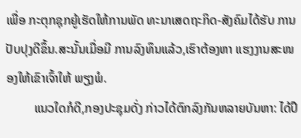ເພື່ອ ກະຕຸກຊຸກຍູ້ເຮັດໃຫ້ການພັດ ທະນາເສດຖະກິດ-ສັງຄົມໄດ້ຮັບ ການປັບປຸງດີຂຶ້ນ.ສະນັ້ນເມື່ອມີ ການລົງທຶນແລ້ວ,ເຮົາຕ້ອງຫາ ແຮງງານສະໜອງໃຫ້ເຂົາເຈົ້າໃຫ້ ພຽງພໍ.
         ແນວໃດກໍດີ,ກອງປະຊຸມດັ່ງ ກ່າວໄດ້ຕົກລົງກັນຫລາຍບັນຫາ: ໄດ້ປຶ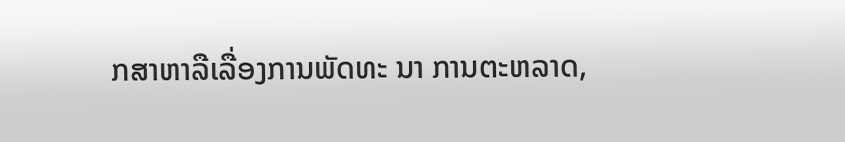ກສາຫາລືເລື່ອງການພັດທະ ນາ ການຕະຫລາດ,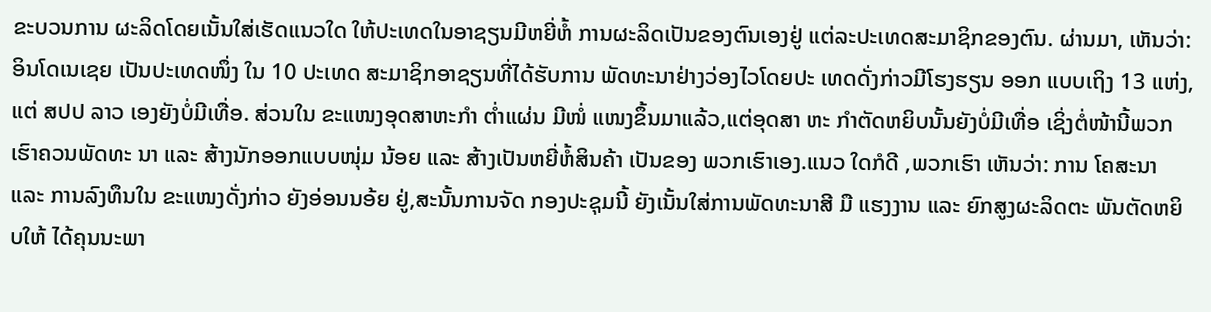ຂະບວນການ ຜະລິດໂດຍເນັ້ນໃສ່ເຮັດແນວໃດ ໃຫ້ປະເທດໃນອາຊຽນມີຫຍີ່ຫໍ້ ການຜະລິດເປັນຂອງຕົນເອງຢູ່ ແຕ່ລະປະເທດສະມາຊິກຂອງຕົນ. ຜ່ານມາ, ເຫັນວ່າ: ອິນໂດເນເຊຍ ເປັນປະເທດໜຶ່ງ ໃນ 10 ປະເທດ ສະມາຊິກອາຊຽນທີ່ໄດ້ຮັບການ ພັດທະນາຢ່າງວ່ອງໄວໂດຍປະ ເທດດັ່ງກ່າວມີໂຮງຮຽນ ອອກ ແບບເຖິງ 13 ແຫ່ງ,ແຕ່ ສປປ ລາວ ເອງຍັງບໍ່ມີເທື່ອ. ສ່ວນໃນ ຂະແໜງອຸດສາຫະກຳ ຕ່ຳແຜ່ນ ມີໜໍ່ ແໜງຂຶ້ນມາແລ້ວ,ແຕ່ອຸດສາ ຫະ ກຳຕັດຫຍິບນັ້ນຍັງບໍ່ມີເທື່ອ ເຊິ່ງຕໍ່ໜ້ານີ້ພວກເຮົາຄວນພັດທະ ນາ ແລະ ສ້າງນັກອອກແບບໜຸ່ມ ນ້ອຍ ແລະ ສ້າງເປັນຫຍີ່ຫໍ້ສິນຄ້າ ເປັນຂອງ ພວກເຮົາເອງ.ແນວ ໃດກໍດີ ,ພວກເຮົາ ເຫັນວ່າ: ການ ໂຄສະນາ ແລະ ການລົງທຶນໃນ ຂະແໜງດັ່ງກ່າວ ຍັງອ່ອນນອ້ຍ ຢູ່,ສະນັ້ນການຈັດ ກອງປະຊຸມນີ້ ຍັງເນັ້ນໃສ່ການພັດທະນາສີ ມື ແຮງງານ ແລະ ຍົກສູງຜະລິດຕະ ພັນຕັດຫຍິບໃຫ້ ໄດ້ຄຸນນະພາ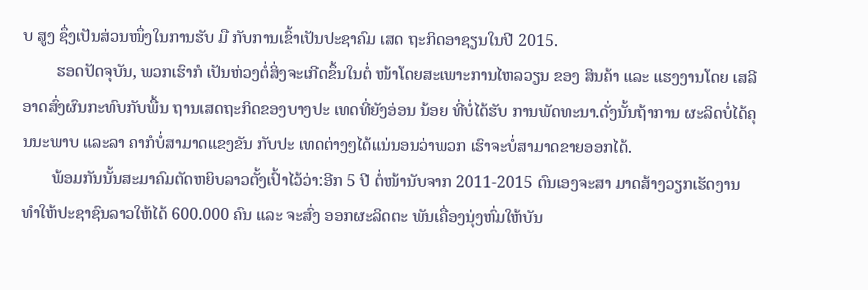ບ ສູງ ຊຶ່ງເປັນສ່ວນໜຶ່ງໃນການຮັບ ມື ກັບການເຂົ້າເປັນປະຊາຄົມ ເສດ ຖະກິດອາຊຽນໃນປີ 2015.
        ຮອດປັດຈຸບັນ, ພວກເຮົາກໍ ເປັນຫ່ວງຕໍ່ສິ່ງຈະເກີດຂຶ້ນໃນຕໍ່ ໜ້າໂດຍສະເພາະການໄຫລວຽນ ຂອງ ສິນຄ້າ ແລະ ແຮງງານໂດຍ ເສລີອາດສົ່ງຜົນກະທົບກັບພື້ນ ຖານເສດຖະກິດຂອງບາງປະ ເທດທີ່ຍັງອ່ອນ ນ້ອຍ ທີ່ບໍ່ໄດ້ຮັບ ການພັດທະນາ.ດັ່ງນັ້ນຖ້າການ ຜະລິດບໍ່ໄດ້ຄຸນນະພາບ ແລະລາ ຄາກໍບໍ່ສາມາດແຂງຂັນ ກັບປະ ເທດຕ່າງໆໄດ້ແນ່ນອນວ່າພວກ ເຮົາຈະບໍ່ສາມາດຂາຍອອກໄດ້.
       ພ້ອມກັນນັ້ນສະມາຄົມຕັດຫຍິບລາວຕັ້ງເປົ້າໄວ້ວ່າ:ອີກ 5 ປີ ຕໍ່ໜ້ານັບຈາກ 2011-2015 ຕົນເອງຈະສາ ມາດສ້າງວຽກເຮັດງານທຳໃຫ້ປະຊາຊົນລາວໃຫ້ໄດ້ 600.000 ຄົນ ແລະ ຈະສົ່ງ ອອກຜະລິດຕະ ພັນເຄື່ອງນຸ່ງຫົ່ມໃຫ້ບັນ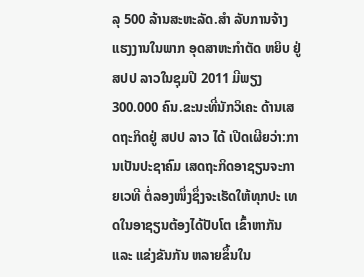ລຸ 500 ລ້ານສະຫະລັດ.ສຳ ລັບການຈ້າງແຮງງານໃນພາກ ອຸດສາຫະກຳຕັດ ຫຍິບ ຢູ່ສປປ ລາວໃນຊຸມປີ 2011 ມີພຽງ 300.000 ຄົນ.ຂະນະທີ່ນັກວິເຄະ ດ້ານເສດຖະກິດຢູ່ ສປປ ລາວ ໄດ້ ເປີດເຜີຍວ່າ:ການເປັນປະຊາຄົມ ເສດຖະກິດອາຊຽນຈະກາຍເວທີ ຕໍ່ລອງໜຶ່ງຊຶ່ງຈະເຮັດໃຫ້ທຸກປະ ເທດໃນອາຊຽນຕ້ອງໄດ້ປັບໂຕ ເຂົ້າຫາກັນ ແລະ ແຂ່ງຂັນກັນ ຫລາຍຂຶ້ນໃນ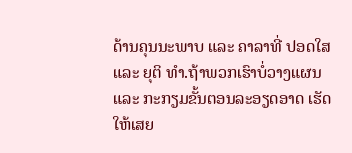ດ້ານຄຸນນະພາບ ແລະ ຄາລາທີ່ ປອດໃສ ແລະ ຍຸຕິ ທຳ.ຖ້າພວກເຮົາບໍ່ວາງແຜນແລະ ກະກຽມຂັ້ນຕອນລະອຽດອາດ ເຮັດໃຫ້ເສຍ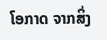ໂອກາດ ຈາກສິ່ງ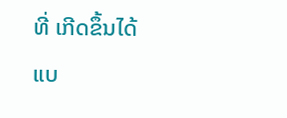ທີ່ ເກີດຂຶ້ນໄດ້ແບ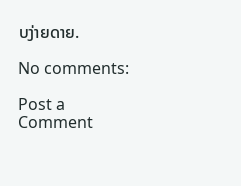ບງ່າຍດາຍ.

No comments:

Post a Comment